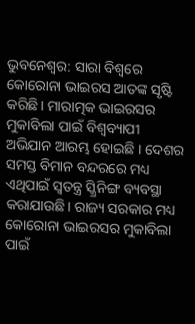ଭୁବନେଶ୍ବର: ସାରା ବିଶ୍ବରେ କୋରୋନା ଭାଇରସ ଆତଙ୍କ ସୃଷ୍ଟି କରିଛି। ମାରାତ୍ମକ ଭାଇରସର ମୁକାବିଲା ପାଇଁ ବିଶ୍ବବ୍ୟାପୀ ଅଭିଯାନ ଆରମ୍ଭ ହୋଇଛି । ଦେଶର ସମସ୍ତ ବିମାନ ବନ୍ଦରରେ ମଧ୍ୟ ଏଥିପାଇଁ ସ୍ବତନ୍ତ୍ର ସ୍କ୍ରିନିଙ୍ଗ ବ୍ୟବସ୍ଥା କରାଯାଉଛି। ରାଜ୍ୟ ସରକାର ମଧ୍ୟ କୋରୋନା ଭାଇରସର ମୁକାବିଲା ପାଇଁ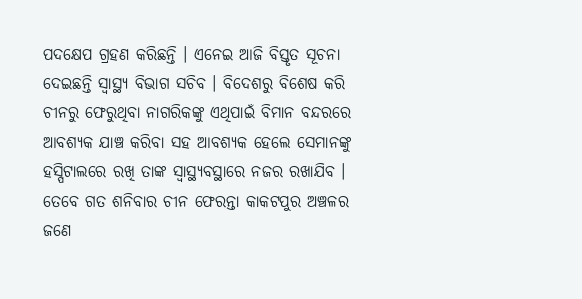ପଦକ୍ଷେପ ଗ୍ରହଣ କରିଛନ୍ତି । ଏନେଇ ଆଜି ବିସ୍ତୃତ ସୂଚନା ଦେଇଛନ୍ତି ସ୍ବାସ୍ଥ୍ୟ ବିଭାଗ ସଚିବ । ବିଦେଶରୁ ବିଶେଷ କରି ଚୀନରୁ ଫେରୁଥିବା ନାଗରିକଙ୍କୁ ଏଥିପାଇଁ ବିମାନ ବନ୍ଦରରେ ଆବଶ୍ୟକ ଯାଞ୍ଚ କରିବା ସହ ଆବଶ୍ୟକ ହେଲେ ସେମାନଙ୍କୁ ହସ୍ପିଟାଲରେ ରଖି ତାଙ୍କ ସ୍ବାସ୍ଥ୍ୟବସ୍ଥାରେ ନଜର ରଖାଯିବ ।
ତେବେ ଗତ ଶନିବାର ଚୀନ ଫେରନ୍ତା କାକଟପୁର ଅଞ୍ଚଳର ଜଣେ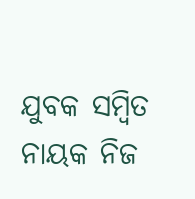ଯୁବକ ସମ୍ବିତ ନାୟକ ନିଜ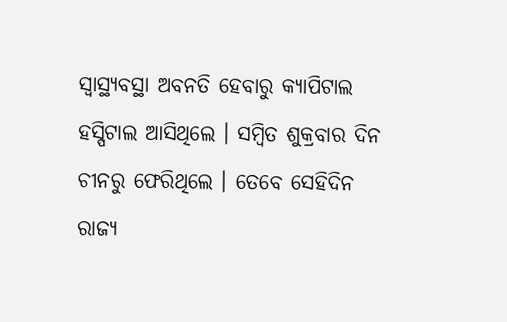ସ୍ବାସ୍ଥ୍ୟବସ୍ଥା ଅବନତି ହେବାରୁ କ୍ୟାପିଟାଲ ହସ୍ପିଟାଲ ଆସିଥିଲେ । ସମ୍ବିତ ଶୁକ୍ରବାର ଦିନ ଚୀନରୁ ଫେରିଥିଲେ । ତେବେ ସେହିଦିନ ରାଜ୍ୟ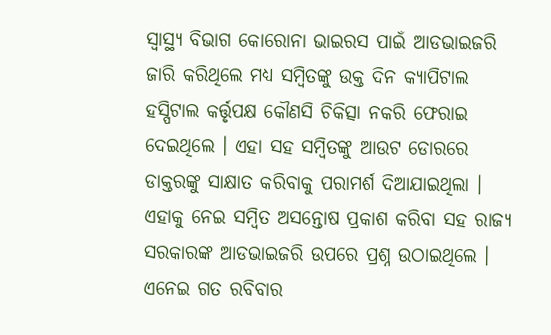ସ୍ବାସ୍ଥ୍ୟ ବିଭାଗ କୋରୋନା ଭାଇରସ ପାଇଁ ଆଡଭାଇଜରି ଜାରି କରିଥିଲେ ମଧ୍ୟ ସମ୍ବିତଙ୍କୁ ଉକ୍ତ ଦିନ କ୍ୟାପିଟାଲ ହସ୍ପିଟାଲ କର୍ତ୍ତୃପକ୍ଷ କୌଣସି ଚିକିତ୍ସା ନକରି ଫେରାଇ ଦେଇଥିଲେ । ଏହା ସହ ସମ୍ବିତଙ୍କୁ ଆଉଟ ଡୋରରେ ଡାକ୍ତରଙ୍କୁ ସାକ୍ଷାତ କରିବାକୁ ପରାମର୍ଶ ଦିଆଯାଇଥିଲା । ଏହାକୁ ନେଇ ସମ୍ବିତ ଅସନ୍ତୋଷ ପ୍ରକାଶ କରିବା ସହ ରାଜ୍ୟ ସରକାରଙ୍କ ଆଡଭାଇଜରି ଉପରେ ପ୍ରଶ୍ନ ଉଠାଇଥିଲେ । ଏନେଇ ଗତ ରବିବାର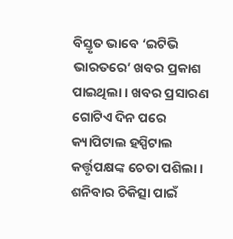ବିସ୍ତୃତ ଭାବେ ‘ଇଟିଭି ଭାରତରେ’ ଖବର ପ୍ରକାଶ ପାଇଥିଲା । ଖବର ପ୍ରସାରଣ ଗୋଟିଏ ଦିନ ପରେ କ୍ୟାପିଟାଲ ହସ୍ପିଟାଲ କର୍ତ୍ତୃପକ୍ଷଙ୍କ ଚେତା ପଶିଲା ।
ଶନିବାର ଚିକିତ୍ସା ପାଇଁ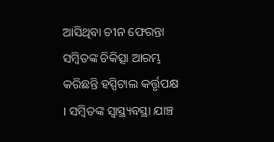ଆସିଥିବା ଚୀନ ଫେରନ୍ତା ସମ୍ବିତଙ୍କ ଚିକିତ୍ସା ଆରମ୍ଭ କରିଛନ୍ତି ହସ୍ପିଟାଲ କର୍ତ୍ତୃପକ୍ଷ । ସମ୍ବିତଙ୍କ ସ୍ବାସ୍ଥ୍ୟବସ୍ଥା ଯାଞ୍ଚ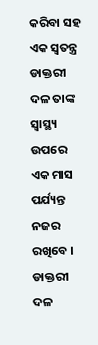କରିବା ସହ ଏକ ସ୍ବତନ୍ତ୍ର ଡାକ୍ତରୀ ଦଳ ତାଙ୍କ ସ୍ବାସ୍ଥ୍ୟ ଉପରେ ଏକ ମାସ ପର୍ଯ୍ୟନ୍ତ ନଜର ରଖିବେ । ଡାକ୍ତରୀ ଦଳ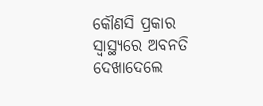କୌଣସି ପ୍ରକାର ସ୍ବାସ୍ଥ୍ୟରେ ଅବନତି ଦେଖାଦେଲେ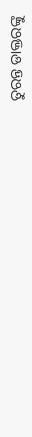ତୁରନ୍ତ ଡାକ୍ତରଙ୍କୁ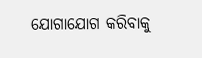ଯୋଗାଯୋଗ କରିବାକୁ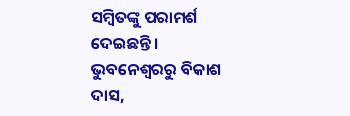ସମ୍ବିତଙ୍କୁ ପରାମର୍ଶ ଦେଇଛନ୍ତି ।
ଭୁବନେଶ୍ବରରୁ ବିକାଶ ଦାସ,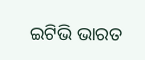ଇଟିଭି ଭାରତ